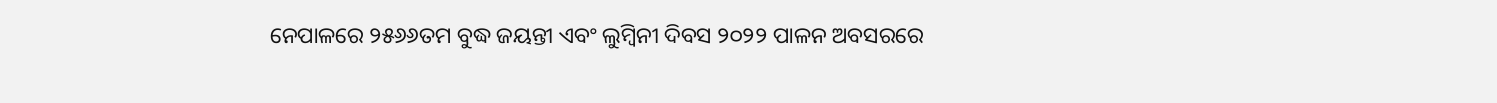ନେପାଳରେ ୨୫୬୬ତମ ବୁଦ୍ଧ ଜୟନ୍ତୀ ଏବଂ ଲୁମ୍ବିନୀ ଦିବସ ୨୦୨୨ ପାଳନ ଅବସରରେ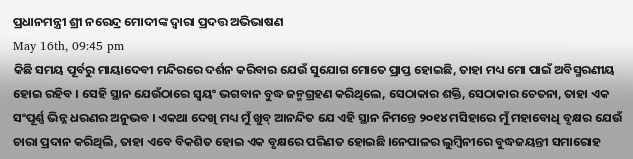ପ୍ରଧାନମନ୍ତ୍ରୀ ଶ୍ରୀ ନରେନ୍ଦ୍ର ମୋଦୀଙ୍କ ଦ୍ୱାରା ପ୍ରଦତ୍ତ ଅଭିଭାଷଣ
May 16th, 09:45 pm
କିଛି ସମୟ ପୂର୍ବରୁ ମାୟାଦେବୀ ମନ୍ଦିରରେ ଦର୍ଶନ କରିବାର ଯେଉଁ ସୁଯୋଗ ମୋତେ ପ୍ରାପ୍ତ ହୋଇଛି, ତାହା ମଧ୍ୟ ମୋ ପାଇଁ ଅବିସ୍ମରଣୀୟ ହୋଇ ରହିବ । ସେହି ସ୍ଥାନ ଯେଉଁଠାରେ ସ୍ୱୟଂ ଭଗବାନ ବୁଦ୍ଧ ଜନ୍ମଗ୍ରହଣ କରିଥିଲେ, ସେଠାକାର ଶକ୍ତି, ସେଠାକାର ଚେତନା, ତାହା ଏକ ସଂପୂର୍ଣ୍ଣ ଭିନ୍ନ ଧରଣର ଅନୁଭବ । ଏକଥା ଦେଖି ମଧ୍ୟ ମୁଁ ଖୁବ୍ ଆନନ୍ଦିତ ଯେ ଏହି ସ୍ଥାନ ନିମନ୍ତେ ୨୦୧୪ ମସିହାରେ ମୁଁ ମହାବୋଧି ବୃକ୍ଷର ଯେଉଁ ଚାରା ପ୍ରଦାନ କରିଥିଲି, ତାହା ଏବେ ବିକଶିତ ହୋଇ ଏକ ବୃକ୍ଷରେ ପରିଣତ ହୋଇଛି ।ନେପାଳର ଲୁମ୍ବିନୀରେ ବୁଦ୍ଧଜୟନ୍ତୀ ସମାରୋହ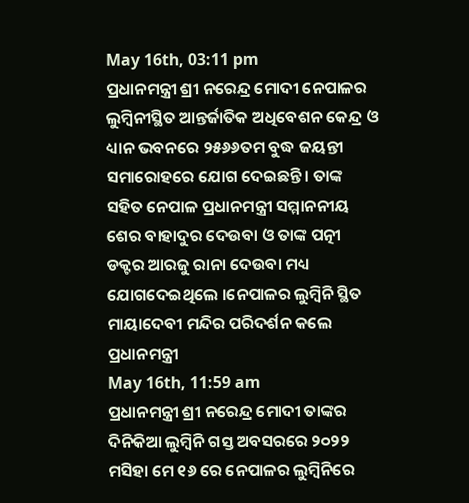May 16th, 03:11 pm
ପ୍ରଧାନମନ୍ତ୍ରୀ ଶ୍ରୀ ନରେନ୍ଦ୍ର ମୋଦୀ ନେପାଳର ଲୁମ୍ବିନୀସ୍ଥିତ ଆନ୍ତର୍ଜାତିକ ଅଧିବେଶନ କେନ୍ଦ୍ର ଓ ଧ୍ୟାନ ଭବନରେ ୨୫୬୬ତମ ବୁଦ୍ଧ ଜୟନ୍ତୀ ସମାରୋହରେ ଯୋଗ ଦେଇଛନ୍ତି । ତାଙ୍କ ସହିତ ନେପାଳ ପ୍ରଧାନମନ୍ତ୍ରୀ ସମ୍ମାନନୀୟ ଶେର ବାହାଦୁର ଦେଉବା ଓ ତାଙ୍କ ପତ୍ନୀ ଡକ୍ଟର ଆରଜୁ ରାନା ଦେଉବା ମଧ୍ୟ ଯୋଗଦେଇଥିଲେ ।ନେପାଳର ଲୁମ୍ବିନି ସ୍ଥିତ ମାୟାଦେବୀ ମନ୍ଦିର ପରିଦର୍ଶନ କଲେ ପ୍ରଧାନମନ୍ତ୍ରୀ
May 16th, 11:59 am
ପ୍ରଧାନମନ୍ତ୍ରୀ ଶ୍ରୀ ନରେନ୍ଦ୍ର ମୋଦୀ ତାଙ୍କର ଦିନିକିଆ ଲୁମ୍ବିନି ଗସ୍ତ ଅବସରରେ ୨୦୨୨ ମସିହା ମେ ୧୬ ରେ ନେପାଳର ଲୁମ୍ବିନିରେ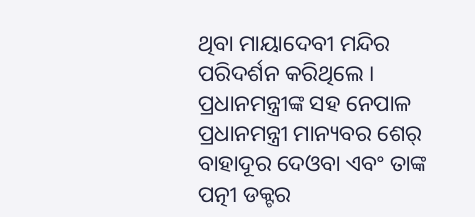ଥିବା ମାୟାଦେବୀ ମନ୍ଦିର ପରିଦର୍ଶନ କରିଥିଲେ । ପ୍ରଧାନମନ୍ତ୍ରୀଙ୍କ ସହ ନେପାଳ ପ୍ରଧାନମନ୍ତ୍ରୀ ମାନ୍ୟବର ଶେର୍ ବାହାଦୂର ଦେଓବା ଏବଂ ତାଙ୍କ ପତ୍ନୀ ଡକ୍ଟର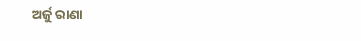ଅର୍ଜୁ ରାଣା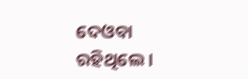ଦେଓବା ରହିଥିଲେ ।